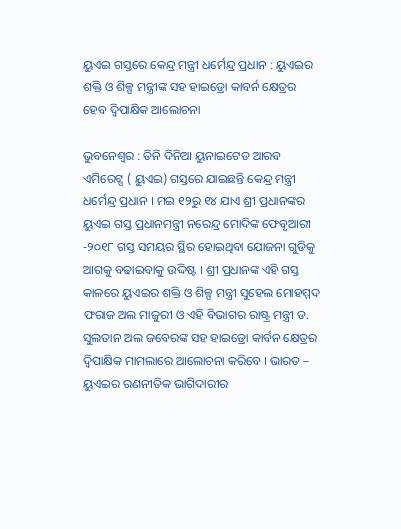ୟୁଏଇ ଗସ୍ତରେ କେନ୍ଦ୍ର ମନ୍ତ୍ରୀ ଧର୍ମେନ୍ଦ୍ର ପ୍ରଧାନ : ୟୁଏଇର ଶକ୍ତି ଓ ଶିଳ୍ପ ମନ୍ତ୍ରୀଙ୍କ ସହ ହାଇଡ୍ରୋ କାବର୍ନ କ୍ଷେତ୍ରର ହେବ ଦ୍ୱିପାକ୍ଷିକ ଆଲୋଚନା

ଭୁବନେଶ୍ୱର : ତିନି ଦିନିଆ ୟୁନାଇଟେଡ ଆରବ ଏମିରେଟ୍ସ ( ୟୁଏଇ) ଗସ୍ତରେ ଯାଇଛନ୍ତି କେନ୍ଦ୍ର ମନ୍ତ୍ରୀ ଧର୍ମେନ୍ଦ୍ର ପ୍ରଧାନ । ମଇ ୧୨ରୁ ୧୪ ଯାଏ ଶ୍ରୀ ପ୍ରଧାନଙ୍କର ୟୁଏଇ ଗସ୍ତ ପ୍ରଧାନମନ୍ତ୍ରୀ ନରେନ୍ଦ୍ର ମୋଦିଙ୍କ ଫେବୃଆରୀ -୨୦୧୮ ଗସ୍ତ ସମୟର ସ୍ଥିର ହୋଇଥିବା ଯୋଜନା ଗୁଡିକୁ ଆଗକୁ ବଢାଇବାକୁ ଉଦ୍ଦିଷ୍ଟ । ଶ୍ରୀ ପ୍ରଧାନଙ୍କ ଏହି ଗସ୍ତ କାଳରେ ୟୁଏଇର ଶକ୍ତି ଓ ଶିଳ୍ପ ମନ୍ତ୍ରୀ ସୁହେଲ ମୋହମ୍ମଦ ଫରାଜ ଅଲ ମାଜୁରୀ ଓ ଏହି ବିଭାଗର ରାଷ୍ଟ୍ର ମନ୍ତ୍ରୀ ଡ. ସୁଲତାନ ଅଲ ଜବେରଙ୍କ ସହ ହାଇଡ୍ରୋ କାର୍ବନ କ୍ଷେତ୍ରର ଦ୍ୱିପାକ୍ଷିକ ମାମଲାରେ ଆଲୋଚନା କରିବେ । ଭାରତ – ୟୁଏଇର ରଣନୀତିକ ଭାଗିଦାରୀର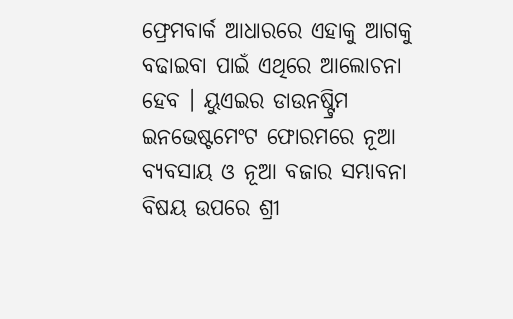ଫ୍ରେମବାର୍କ ଆଧାରରେ ଏହାକୁ ଆଗକୁ ବଢାଇବା ପାଇଁ ଏଥିରେ ଆଲୋଚନା ହେବ । ୟୁଏଇର ଡାଉନଷ୍ଟ୍ରିମ ଇନଭେଷ୍ଟମେଂଟ ଫୋରମରେ ନୂଆ ବ୍ୟବସାୟ ଓ ନୂଆ ବଜାର ସମ୍ଭାବନା ବିଷୟ ଉପରେ ଶ୍ରୀ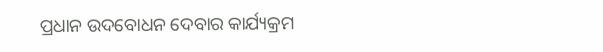ପ୍ରଧାନ ଉଦବୋଧନ ଦେବାର କାର୍ଯ୍ୟକ୍ରମ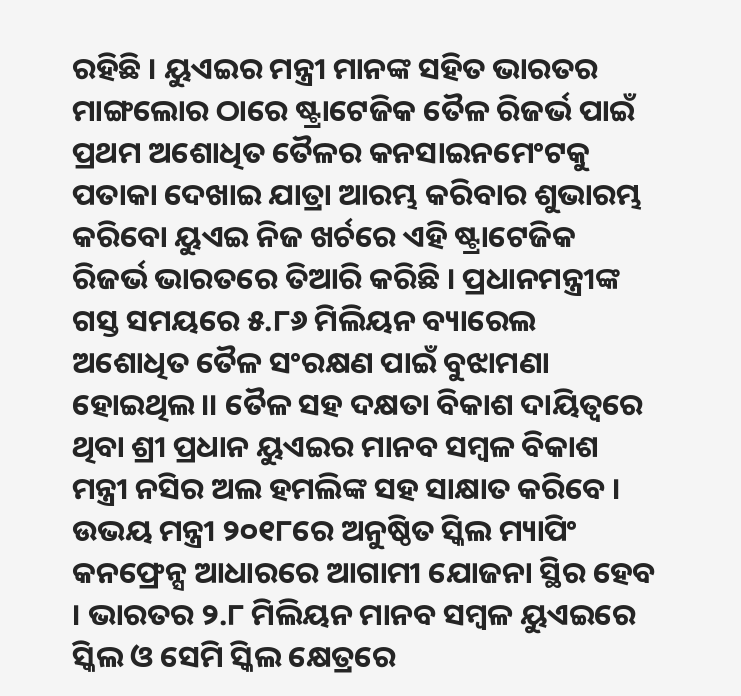ରହିଛି । ୟୁଏଇର ମନ୍ତ୍ରୀ ମାନଙ୍କ ସହିତ ଭାରତର ମାଙ୍ଗଲୋର ଠାରେ ଷ୍ଟ୍ରାଟେଜିକ ତୈଳ ରିଜର୍ଭ ପାଇଁ ପ୍ରଥମ ଅଶୋଧିତ ତୈଳର କନସାଇନମେଂଟକୁ ପତାକା ଦେଖାଇ ଯାତ୍ରା ଆରମ୍ଭ କରିବାର ଶୁଭାରମ୍ଭ କରିବୋ ୟୁଏଇ ନିଜ ଖର୍ଚରେ ଏହି ଷ୍ଟ୍ରାଟେଜିକ ରିଜର୍ଭ ଭାରତରେ ତିଆରି କରିଛି । ପ୍ରଧାନମନ୍ତ୍ରୀଙ୍କ ଗସ୍ତ ସମୟରେ ୫.୮୬ ମିଲିୟନ ବ୍ୟାରେଲ ଅଶୋଧିତ ତୈଳ ସଂରକ୍ଷଣ ପାଇଁ ବୁଝାମଣା ହୋଇଥିଲ।। ତୈଳ ସହ ଦକ୍ଷତା ବିକାଶ ଦାୟିତ୍ୱରେ ଥିବା ଶ୍ରୀ ପ୍ରଧାନ ୟୁଏଇର ମାନବ ସମ୍ବଳ ବିକାଶ ମନ୍ତ୍ରୀ ନସିର ଅଲ ହମଲିଙ୍କ ସହ ସାକ୍ଷାତ କରିବେ । ଉଭୟ ମନ୍ତ୍ରୀ ୨୦୧୮ରେ ଅନୁଷ୍ଠିତ ସ୍କିଲ ମ୍ୟାପିଂ କନଫ୍ରେନ୍ସ ଆଧାରରେ ଆଗାମୀ ଯୋଜନା ସ୍ଥିର ହେବ । ଭାରତର ୨.୮ ମିଲିୟନ ମାନବ ସମ୍ବଳ ୟୁଏଇରେ ସ୍କିଲ ଓ ସେମି ସ୍କିଲ କ୍ଷେତ୍ରରେ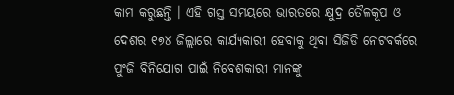କାମ କରୁଛନ୍ତି । ଏହି ଗସ୍ତ ସମୟରେ ଭାରତରେ କ୍ଷୁଦ୍ର ତୈଳକୂପ ଓ ଦେଶର ୧୭୪ ଜିଲ୍ଲାରେ କାର୍ଯ୍ୟକାରୀ ହେବାକୁ ଥିବା ସିଜିଡି ନେଟବର୍କରେ ପୁଂଜି ବିନିଯୋଗ ପାଇଁ ନିବେଶକାରୀ ମାନଙ୍କୁ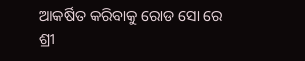ଆକର୍ଷିତ କରିବାକୁ ରୋଡ ସୋ ରେ ଶ୍ରୀ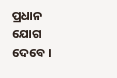ପ୍ରଧାନ ଯୋଗ ଦେବେ ।